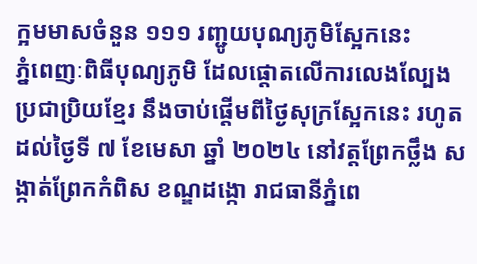ក្អមមាសចំនួន ១១១ រញ្ជូយបុណ្យភូមិស្អែកនេះ
ភ្នំពេញៈពិធីបុណ្យភូមិ ដែលផ្តោតលើការលេងល្បែងប្រជាប្រិយខ្មែរ នឹងចាប់ផ្តើមពីថ្ងៃសុក្រស្អែកនេះ រហូតដល់ថ្ងៃទី ៧ ខែមេសា ឆ្នាំ ២០២៤ នៅវត្តព្រែកថ្លឹង សង្កាត់ព្រែកកំពិស ខណ្ឌដង្កោ រាជធានីភ្នំពេ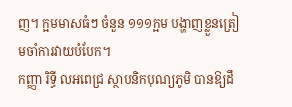ញ។ ក្អមមាសធំៗ ចំនួន ១១១ក្អម បង្ហាញខ្លួនត្រៀមចាំការវាយបំបែក។
កញ្ញា រិទ្ធី លអពេជ្រ ស្ថាបនិកបុណ្យភូមិ បានឱ្យដឹ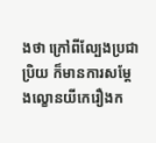ងថា ក្រៅពីល្បែងប្រជាប្រិយ ក៏មានការសម្តែងល្ខោនយីកេរឿងក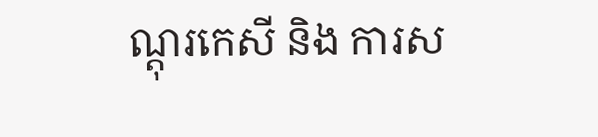ណ្តុរកេសី និង ការស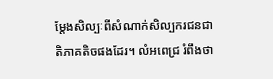ម្តែងសិល្បៈពីសំណាក់សិល្បករជនជាតិភាគតិចផងដែរ។ លំអពេជ្រ រំពឹងថា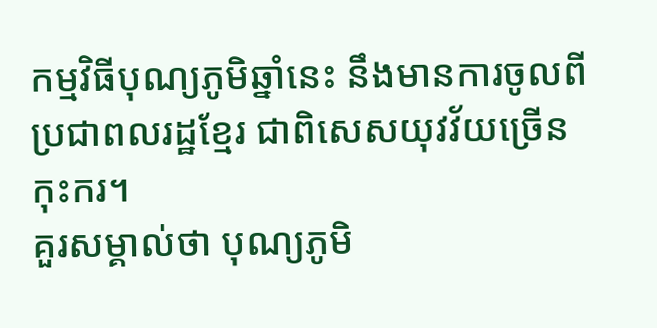កម្មវិធីបុណ្យភូមិឆ្នាំនេះ នឹងមានការចូលពីប្រជាពលរដ្ឋខ្មែរ ជាពិសេសយុវវ័យច្រើនកុះករ។
គួរសម្គាល់ថា បុណ្យភូមិ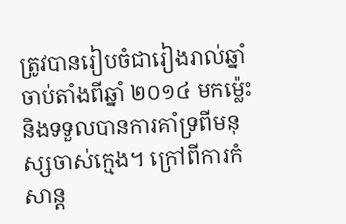ត្រូវបានរៀបចំជារៀងរាល់ឆ្នាំចាប់តាំងពីឆ្នាំ ២០១៤ មកម្ល៉េះ និងទទួលបានការគាំទ្រពីមនុស្សចាស់ក្មេង។ ក្រៅពីការកំសាន្ត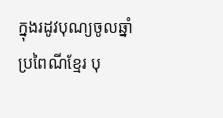ក្នុងរដូវបុណ្យចូលឆ្នាំប្រពៃណីខ្មែរ បុ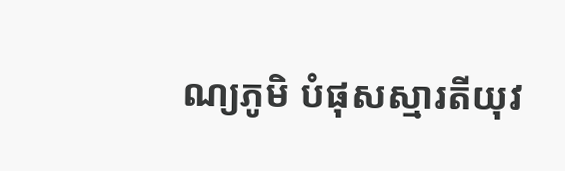ណ្យភូមិ បំផុសស្មារតីយុវ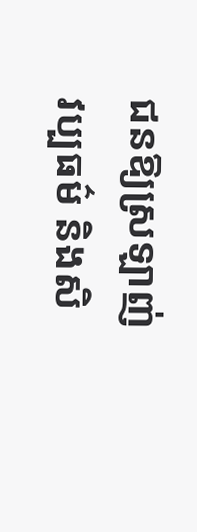ជនឱ្យស្រឡាញ់ វប្បធម៌ និងសិ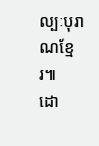ល្បៈបុរាណខ្មែរ៕
ដោ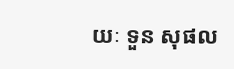យៈ ទួន សុផល